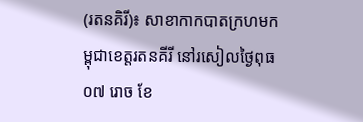(រតនគិរី)៖ សាខាកាកបាតក្រហមកម្ពុជាខេត្តរតនគីរី នៅរសៀលថ្ងៃពុធ ០៧ រោច ខែ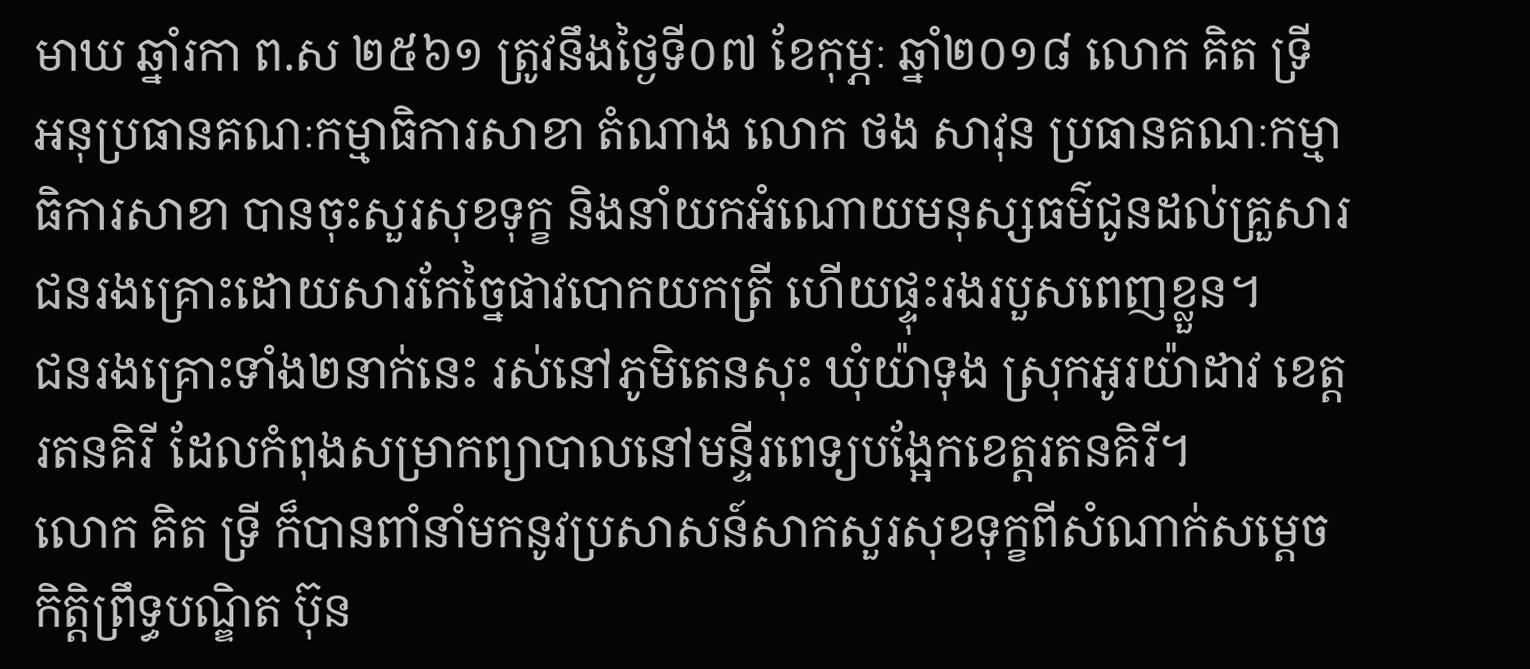មាឃ ឆ្នាំរកា ព.ស ២៥៦១ ត្រូវនឹងថ្ងៃទី០៧ ខែកុម្ភៈ ឆ្នាំ២០១៨ លោក គិត ទ្រី អនុប្រធានគណៈកម្មាធិការសាខា តំណាង លោក ថង សាវុន ប្រធានគណៈកម្មាធិការសាខា បានចុះសួរសុខទុក្ខ និងនាំយកអំណោយមនុស្សធម៌ជូនដល់គ្រួសារជនរងគ្រោះដោយសារកែច្នៃផាវបោកយកត្រី ហើយផ្ទុះរងរបួសពេញខ្លួន។
ជនរងគ្រោះទាំង២នាក់នេះ រស់នៅភូមិតេនសុះ ឃុំយ៉ាទុង ស្រុកអូរយ៉ាដាវ ខេត្តរតនគិរី ដែលកំពុងសម្រាកព្យាបាលនៅមន្ទីរពេទ្យបង្អែកខេត្តរតនគិរី។
លោក គិត ទ្រី ក៏បានពាំនាំមកនូវប្រសាសន៍សាកសួរសុខទុក្ខពីសំណាក់សម្ដេចកិត្តិព្រឹទ្ធបណ្ឌិត ប៊ុន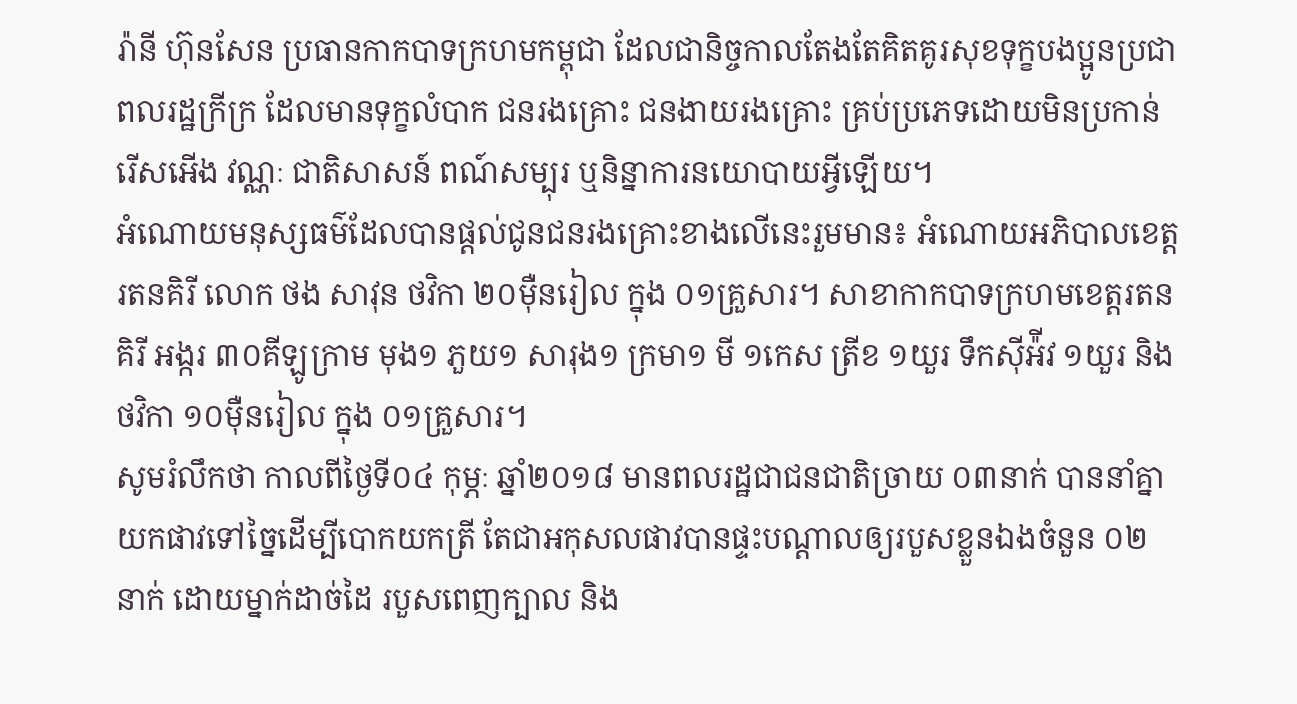រ៉ានី ហ៊ុនសែន ប្រធានកាកបាទក្រហមកម្ពុជា ដែលជានិច្ចកាលតែងតែគិតគូរសុខទុក្ខបងប្អូនប្រជាពលរដ្ឋក្រីក្រ ដែលមានទុក្ខលំបាក ជនរងគ្រោះ ជនងាយរងគ្រោះ គ្រប់ប្រភេទដោយមិនប្រកាន់រើសអើង វណ្ណៈ ជាតិសាសន៍ ពណ៍សម្បុរ ឬនិន្នាការនយោបាយអ្វីឡើយ។
អំណោយមនុស្សធម៌ដែលបានផ្តល់ជូនជនរងគ្រោះខាងលើនេះរួមមាន៖ អំណោយអភិបាលខេត្តរតនគិរី លោក ថង សាវុន ថវិកា ២០ម៉ឺនរៀល ក្នុង ០១គ្រួសារ។ សាខាកាកបាទក្រហមខេត្តរតនគិរី អង្ករ ៣០គីឡូក្រាម មុង១ ភួយ១ សារុង១ ក្រមា១ មី ១កេស ត្រីខ ១យួរ ទឹកស៊ីអ៉ីវ ១យួរ និងថវិកា ១០ម៉ឺនរៀល ក្នុង ០១គ្រួសារ។
សូមរំលឹកថា កាលពីថ្ងៃទី០៤ កុម្ភៈ ឆ្នាំ២០១៨ មានពលរដ្ឋជាជនជាតិច្រាយ ០៣នាក់ បាននាំគ្នាយកផាវទៅច្នៃដើម្បីបោកយកត្រី តែជាអកុសលផាវបានផ្ទះបណ្តាលឲ្យរបួសខ្លួនឯងចំនួន ០២ នាក់ ដោយម្នាក់ដាច់ដៃ របួសពេញក្បាល និង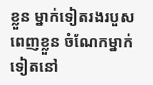ខ្លួន ម្នាក់ទៀតរងរបួសពេញខ្លួន ចំណែកម្នាក់ទៀតនៅ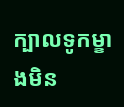ក្បាលទូកម្ខាងមិន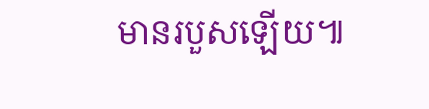មានរបួសឡើយ៕